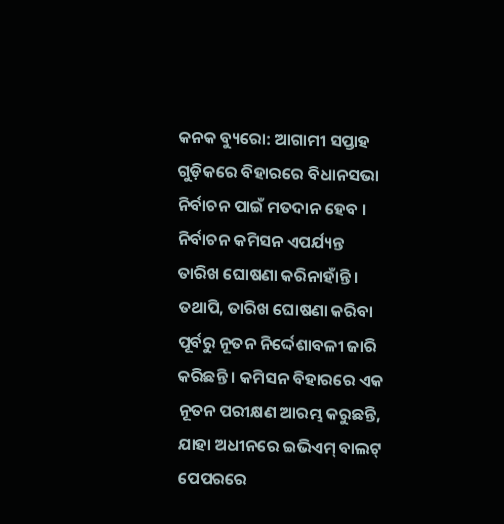କନକ ବ୍ୟୁରୋ: ଆଗାମୀ ସପ୍ତାହ ଗୁଡ଼ିକରେ ବିହାରରେ ବିଧାନସଭା ନିର୍ବାଚନ ପାଇଁ ମତଦାନ ହେବ । ନିର୍ବାଚନ କମିସନ ଏପର୍ଯ୍ୟନ୍ତ ତାରିଖ ଘୋଷଣା କରିନାହାଁନ୍ତି । ତଥାପି, ତାରିଖ ଘୋଷଣା କରିବା ପୂର୍ବରୁ ନୂତନ ନିର୍ଦ୍ଦେଶାବଳୀ ଜାରି କରିଛନ୍ତି । କମିସନ ବିହାରରେ ଏକ ନୂତନ ପରୀକ୍ଷଣ ଆରମ୍ଭ କରୁଛନ୍ତି, ଯାହା ଅଧୀନରେ ଇଭିଏମ୍ ବାଲଟ୍ ପେପରରେ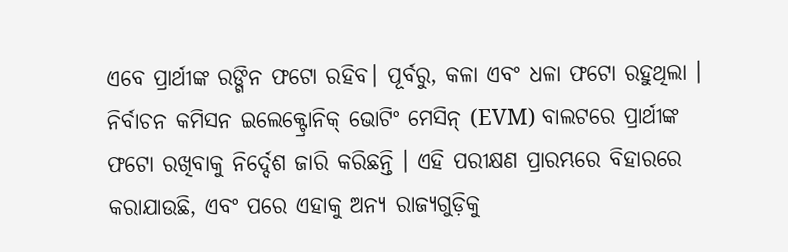ଏବେ ପ୍ରାର୍ଥୀଙ୍କ ରଙ୍ଗିନ ଫଟୋ ରହିବ। ପୂର୍ବରୁ, କଳା ଏବଂ ଧଳା ଫଟୋ ରହୁଥିଲା ।
ନିର୍ବାଚନ କମିସନ ଇଲେକ୍ଟ୍ରୋନିକ୍ ଭୋଟିଂ ମେସିନ୍ (EVM) ବାଲଟରେ ପ୍ରାର୍ଥୀଙ୍କ ଫଟୋ ରଖିବାକୁ ନିର୍ଦ୍ଦେଶ ଜାରି କରିଛନ୍ତି । ଏହି ପରୀକ୍ଷଣ ପ୍ରାରମ୍ଭରେ ବିହାରରେ କରାଯାଉଛି, ଏବଂ ପରେ ଏହାକୁ ଅନ୍ୟ ରାଜ୍ୟଗୁଡ଼ିକୁ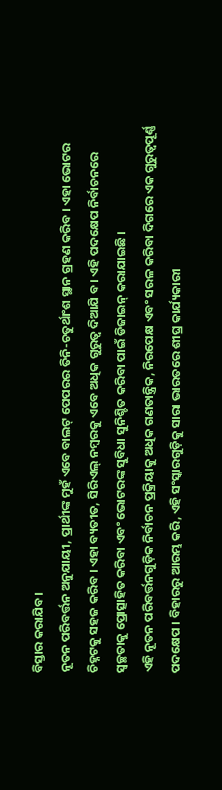ବିସ୍ତାର କରାଯିବ।
ନୂତନ ପରିବର୍ତ୍ତନ ଅନୁଯାୟୀ, ପ୍ରାର୍ଥୀଙ୍କ ମୁହଁ ଏବେ ବାଲଟ୍ ପେପରର ତିନି-ଚତୁର୍ଥାଂଶ ସ୍ଥାନ ଗ୍ରହଣ କରିବ । ଏହା ଭୋଟର ଚିହ୍ନଟକୁ ସହଜ କରିବ । ଏହା ବ୍ୟତୀତ, ସିରିଏଲ୍ ନମ୍ବରକୁ ଏବେ ଅଧିକ ଗୁରୁତ୍ୱ ଦିଆଯି ବ। ଏହି ପଦକ୍ଷେପ ନିର୍ବାଚନରେ ସ୍ୱଚ୍ଛତାକୁ ପ୍ରୋତ୍ସାହିତ କରିବା ଏବଂ ଭୋଟରଙ୍କ ସୁବିଧା ସୁନିଶ୍ଚିତ କରିବା ପାଇଁ ଡିଜାଇନ୍ କରାଯାଇଛି ।
ଏହି ନୂତନ ପରିବର୍ତ୍ତନଗୁଡ଼ିକ ନିର୍ବାଚନ ପ୍ରକ୍ରିୟାକୁ ଅଧିକ ଗଣତାନ୍ତ୍ରିକ, ନିରପେକ୍ଷ ଏବଂ ସରଳ କରିବା ଦିଗରେ ଏକ ଗୁରୁତ୍ୱପୂର୍ଣ୍ଣ ପଦକ୍ଷେପ । ବିହାରରୁ ଆରମ୍ଭ କରି, ଏହି ସଂସ୍କାରଗୁଡ଼ିକୁ ସାରା ଭାରତରେ ଶୀଘ୍ର କାର୍ଯ୍ୟକାରୀ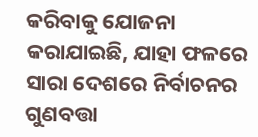କରିବାକୁ ଯୋଜନା କରାଯାଇଛି, ଯାହା ଫଳରେ ସାରା ଦେଶରେ ନିର୍ବାଚନର ଗୁଣବତ୍ତା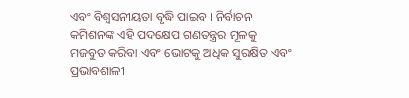ଏବଂ ବିଶ୍ୱସନୀୟତା ବୃଦ୍ଧି ପାଇବ । ନିର୍ବାଚନ କମିଶନଙ୍କ ଏହି ପଦକ୍ଷେପ ଗଣତନ୍ତ୍ରର ମୂଳକୁ ମଜବୁତ କରିବା ଏବଂ ଭୋଟକୁ ଅଧିକ ସୁରକ୍ଷିତ ଏବଂ ପ୍ରଭାବଶାଳୀ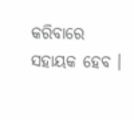କରିବାରେ ସହାୟକ ହେବ ।